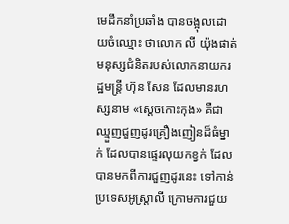មេដឹកនាំប្រឆាំង បានចង្អុលដោយចំឈ្មោះ ថាលោក លី យ៉ុងផាត់ មនុស្សជំនិតរបស់លោកនាយករដ្ឋមន្ត្រី ហ៊ុន សែន ដែលមានរហស្សនាម «ស្ដេចកោះកុង» គឺជាឈ្មួញជួញដូរគ្រឿងញៀនដ៏ធំម្នាក់ ដែលបានផ្ទេរលុយកខ្វក់ ដែលបានមកពីការជួញដូរនេះ ទៅកាន់ប្រទេសអូស្ត្រាលី ក្រោមការជួយ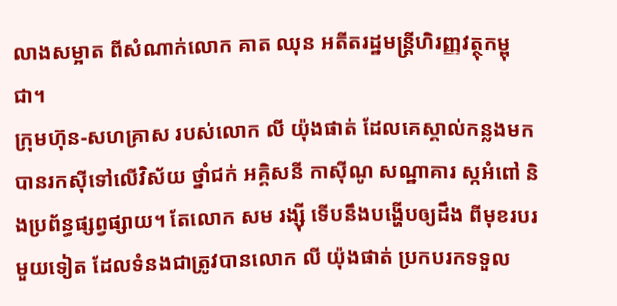លាងសម្អាត ពីសំណាក់លោក គាត ឈុន អតីតរដ្ឋមន្ត្រីហិរញ្ញវត្ថុកម្ពុជា។
ក្រុមហ៊ុន-សហគ្រាស របស់លោក លី យ៉ុងផាត់ ដែលគេស្គាល់កន្លងមក បានរកស៊ីទៅលើវិស័យ ថ្នាំជក់ អគ្គិសនី កាស៊ីណូ សណ្ឋាគារ ស្កអំពៅ និងប្រព័ន្ធផ្សព្វផ្សាយ។ តែលោក សម រង្ស៊ី ទើបនឹងបង្ហើបឲ្យដឹង ពីមុខរបរមួយទៀត ដែលទំនងជាត្រូវបានលោក លី យ៉ុងផាត់ ប្រកបរកទទួល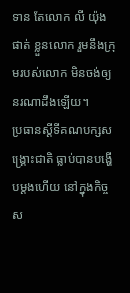ទាន តែលោក លី យ៉ុងផាត់ ខ្លួនលោក រួមនឹងក្រុមរបស់លោក មិនចង់ឲ្យនរណាដឹងឡើយ។
ប្រធានស្ដីទីគណបក្សសង្គ្រោះជាតិ ធ្លាប់បានបង្ហើបម្ដងហើយ នៅក្នុងកិច្ចស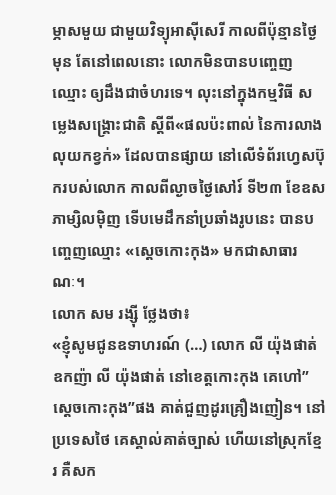ម្ភាសមួយ ជាមួយវិទ្យុអាស៊ីសេរី កាលពីប៉ុន្មានថ្ងៃមុន តែនៅពេលនោះ លោកមិនបានបញ្ចេញឈ្មោះ ឲ្យដឹងជាចំហរទេ។ លុះនៅក្នុងកម្មវិធី សម្លេងសង្គ្រោះជាតិ ស្ដីពី«ផលប៉ះពាល់ នៃការលាងលុយកខ្វក់» ដែលបានផ្សាយ នៅលើទំព័រហ្វេសប៊ុករបស់លោក កាលពីល្ងាចថ្ងៃសៅរ៍ ទី២៣ ខែឧសភាម្សិលម៉ិញ ទើបមេដឹកនាំប្រឆាំងរូបនេះ បានបញ្ចេញឈ្មោះ «ស្ដេចកោះកុង» មកជាសាធារណៈ។
លោក សម រង្ស៊ី ថ្លែងថា៖
«ខ្ញុំសូមជូនឧទាហរណ៍ (…) លោក លី យ៉ុងផាត់ ឧកញ៉ា លី យ៉ុងផាត់ នៅខេត្តកោះកុង គេហៅ”ស្ដេចកោះកុង”ផង គាត់ជួញដូរគ្រឿងញៀន។ នៅប្រទេសថៃ គេស្គាល់គាត់ច្បាស់ ហើយនៅស្រុកខ្មែរ គឺសក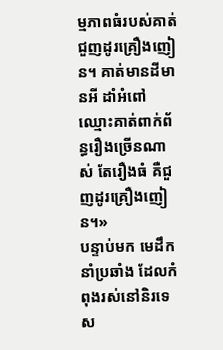ម្មភាពធំរបស់គាត់ ជួញដូរគ្រឿងញៀន។ គាត់មានដីមានអី ដាំអំពៅ ឈ្មោះគាត់ពាក់ព័ន្ធរឿងច្រើនណាស់ តែរឿងធំ គឺជួញដូរគ្រឿងញៀន។»
បន្ទាប់មក មេដឹកនាំប្រឆាំង ដែលកំពុងរស់នៅនិរទេស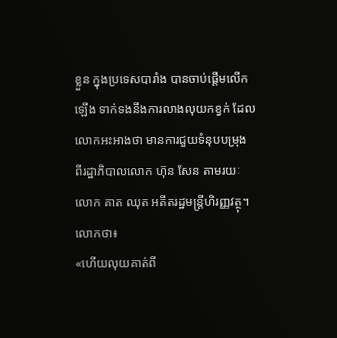ខ្លួន ក្នុងប្រទេសបារាំង បានចាប់ផ្ដើមលើកឡើង ទាក់ទងនឹងការលាងលុយកខ្វក់ ដែលលោកអះអាងថា មានការជួយទំនុបបម្រុង ពីរដ្ឋាភិបាលលោក ហ៊ុន សែន តាមរយៈលោក គាត ឈុត អតីតរដ្ឋមន្ត្រីហិរញ្ញវត្ថុ។ លោកថា៖
«ហើយលុយគាត់ពី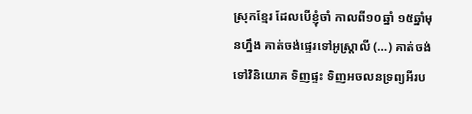ស្រុកខ្មែរ ដែលបើខ្ញុំចាំ កាលពី១០ឆ្នាំ ១៥ឆ្នាំមុនហ្នឹង គាត់ចង់ផ្ទេរទៅអូស្ត្រាលី (…) គាត់ចង់ទៅវិនិយោគ ទិញផ្ទះ ទិញអចលនទ្រព្យអីរប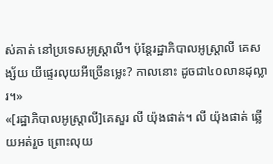ស់គាត់ នៅប្រទេសអូស្ត្រាលី។ ប៉ុន្តែរដ្ឋាភិបាលអូស្ត្រាលី គេសង្ស័យ យីផ្ទេរលុយអីច្រើនម្លេះ? កាលនោះ ដូចជា៤០លានដុល្លារ។»
«[រដ្ឋាភិបាលអូស្ត្រាលី]គេសួរ លី យ៉ុងផាត់។ លី យ៉ុងផាត់ ឆ្លើយអត់រួច ព្រោះលុយ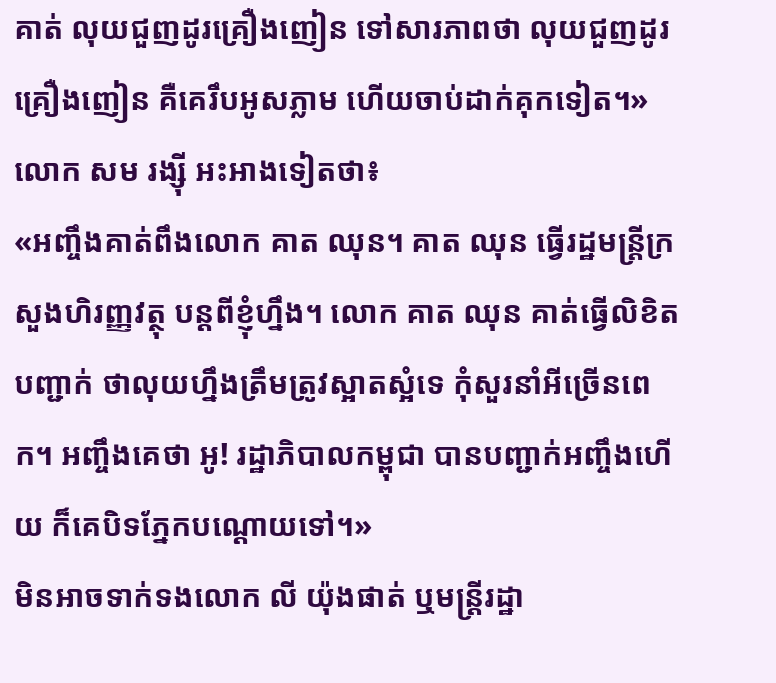គាត់ លុយជួញដូរគ្រឿងញៀន ទៅសារភាពថា លុយជួញដូរគ្រឿងញៀន គឺគេរឹបអូសភ្លាម ហើយចាប់ដាក់គុកទៀត។»
លោក សម រង្ស៊ី អះអាងទៀតថា៖
«អញ្ចឹងគាត់ពឹងលោក គាត ឈុន។ គាត ឈុន ធ្វើរដ្ឋមន្ត្រីក្រសួងហិរញ្ញវត្ថុ បន្តពីខ្ញុំហ្នឹង។ លោក គាត ឈុន គាត់ធ្វើលិខិតបញ្ជាក់ ថាលុយហ្នឹងត្រឹមត្រូវស្អាតស្អំទេ កុំសួរនាំអីច្រើនពេក។ អញ្ចឹងគេថា អូ! រដ្ឋាភិបាលកម្ពុជា បានបញ្ជាក់អញ្ចឹងហើយ ក៏គេបិទភ្នែកបណ្ដោយទៅ។»
មិនអាចទាក់ទងលោក លី យ៉ុងផាត់ ឬមន្ត្រីរដ្ឋា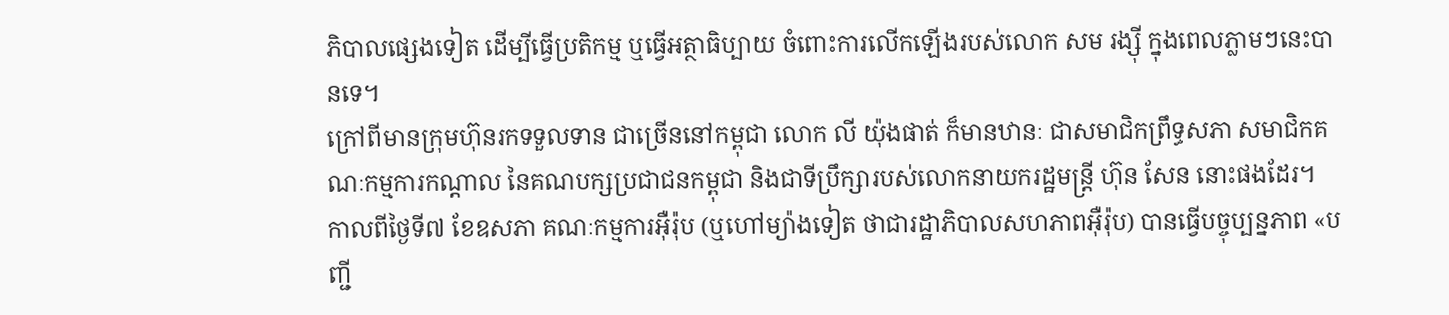ភិបាលផ្សេងទៀត ដើម្បីធ្វើប្រតិកម្ម ឬធ្វើអត្ថាធិប្បាយ ចំពោះការលើកឡើងរបស់លោក សម រង្ស៊ី ក្នុងពេលភ្លាមៗនេះបានទេ។
ក្រៅពីមានក្រុមហ៊ុនរកទទួលទាន ជាច្រើននៅកម្ពុជា លោក លី យ៉ុងផាត់ ក៏មានឋានៈ ជាសមាជិកព្រឹទ្ធសភា សមាជិកគណៈកម្មការកណ្ដាល នៃគណបក្សប្រជាជនកម្ពុជា និងជាទីប្រឹក្សារបស់លោកនាយករដ្ឋមន្ត្រី ហ៊ុន សែន នោះផងដែរ។
កាលពីថ្ងៃទី៧ ខែឧសភា គណៈកម្មការអ៊ឺរ៉ុប (ឬហៅម្យ៉ាងទៀត ថាជារដ្ឋាភិបាលសហភាពអ៊ឺរ៉ុប) បានធ្វើបច្ចុប្បន្នភាព «បញ្ជី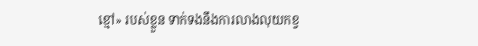ខ្មៅ» របស់ខ្លួន ទាក់ទងនឹងការលាងលុយកខ្វ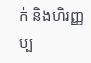ក់ និងហិរញ្ញប្ប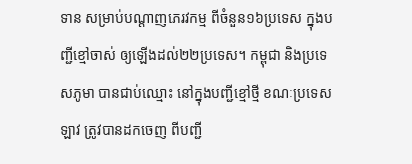ទាន សម្រាប់បណ្ដាញភេរវកម្ម ពីចំនួន១៦ប្រទេស ក្នុងបញ្ជីខ្មៅចាស់ ឲ្យឡើងដល់២២ប្រទេស។ កម្ពុជា និងប្រទេសភូមា បានជាប់ឈ្មោះ នៅក្នុងបញ្ជីខ្មៅថ្មី ខណៈប្រទេសឡាវ ត្រូវបានដកចេញ ពីបញ្ជី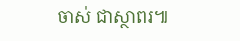ចាស់ ជាស្ថាពរ៕